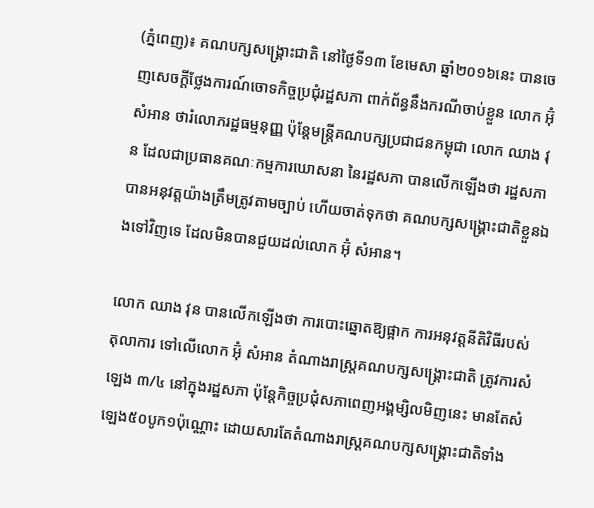(ភ្នំពេញ)៖ គណបក្សសង្រ្គោះជាតិ នៅថ្ងៃទី១៣ ខែមេសា ឆ្នាំ២០១៦នេះ បានចេញសេចក្តីថ្លែងការណ៍ចោទកិច្ចប្រជុំរដ្ឋសភា ពាក់ព័ន្ធនឹងករណីចាប់ខ្លួន លោក អ៊ុំ សំអាន ថារំលោភរដ្ឋធម្មនុញ្ញ ប៉ុន្តែមន្រ្តីគណបក្សប្រជាជនកម្ពុជា លោក ឈាង វុន ដែលជាប្រធានគណៈកម្មការឃោសនា នៃរដ្ឋសភា បានលើកឡើងថា រដ្ឋសភា បានអនុវត្តយ៉ាងត្រឹមត្រូវតាមច្បាប់ ហើយចាត់ទុកថា គណបក្សសង្រ្គោះជាតិខ្លួនឯងទៅវិញទេ ដែលមិនបានជួយដល់លោក អ៊ុំ សំអាន។

លោក ឈាង វុន បានលើកឡើងថា ការបោះឆ្នោតឱ្យផ្អាក ការអនុវត្តនីតិវិធីរបស់តុលាការ ទៅលើលោក អ៊ុំ សំអាន តំណាងរាស្រ្តគណបក្សសង្រ្គោះជាតិ ត្រូវការសំឡេង ៣/៤ នៅក្នុងរដ្ឋសភា ប៉ុន្តែកិច្ចប្រជុំសភាពេញអង្គម្សិលមិញនេះ មានតែសំឡេង៥០បូក១ប៉ុណ្ណោះ ដោយសារតែតំណាងរាស្រ្តគណបក្សសង្រ្គោះជាតិទាំង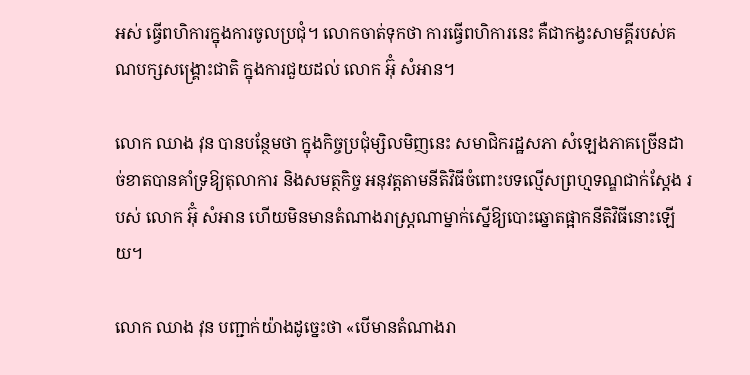អស់ ធ្វើពហិការក្នុងការចូលប្រជុំ។ លោកចាត់ទុកថា ការធ្វើពហិការនេះ គឺជាកង្វះសាមគ្គីរបស់គណបក្សសង្រ្គោះជាតិ ក្នុងការជួយដល់ លោក អ៊ុំ សំអាន។

លោក ឈាង វុន បានបន្ថែមថា ក្នុងកិច្ចប្រជុំម្សិលមិញនេះ សមាជិករដ្ឋសភា សំឡេងភាគច្រើនដាច់ខាតបានគាំទ្រឱ្យតុលាការ និងសមត្ថកិច្ច អនុវត្តតាមនីតិវិធីចំពោះបទល្មើសព្រហ្មទណ្ឌជាក់ស្តែង របស់ លោក អ៊ុំ សំអាន ហើយមិនមានតំណាងរាស្រ្តណាម្នាក់ស្នើឱ្យបោះឆ្នោតផ្អាកនីតិវិធីនោះឡើយ។

លោក ឈាង វុន បញ្ជាក់យ៉ាងដូច្នេះថា «បើមានតំណាងរា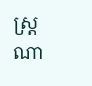ស្រ្តណា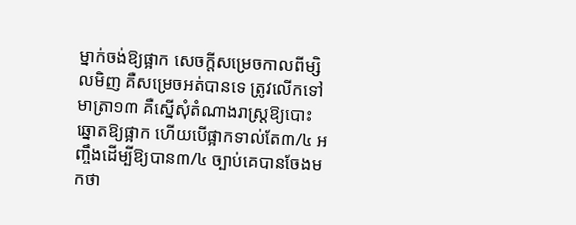ម្នាក់ចង់ឱ្យផ្អាក សេចក្តីសម្រេចកាលពីម្សិលមិញ គឺសម្រេចអត់បានទេ ត្រូវលើកទៅមាត្រា១៣ គឺស្នើសុំតំណាងរាស្ត្រឱ្យបោះឆ្នោតឱ្យផ្អាក ហើយបើផ្អាកទាល់តែ៣/៤ អញ្ចឹងដើម្បីឱ្យបាន៣/៤ ច្បាប់គេបានចែងមកថា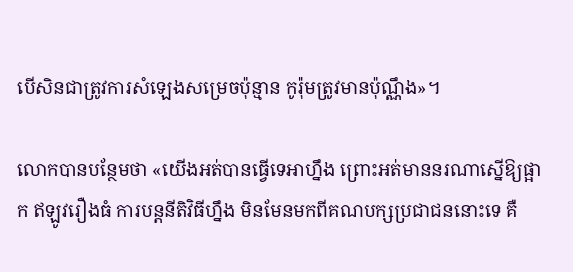បើសិនជាត្រូវការសំឡេងសម្រេចប៉ុន្មាន កូរ៉ុមត្រូវមានប៉ុណ្ណឹង»។

លោកបានបន្ថែមថា «យើងអត់បានធ្វើទេអាហ្នឹង ព្រោះអត់មាននរណាស្នើឱ្យផ្អាក ឥឡូវរឿងធំ ការបន្តនីតិវិធីហ្នឹង មិនមែនមកពីគណបក្សប្រជាជននោះទេ គឺ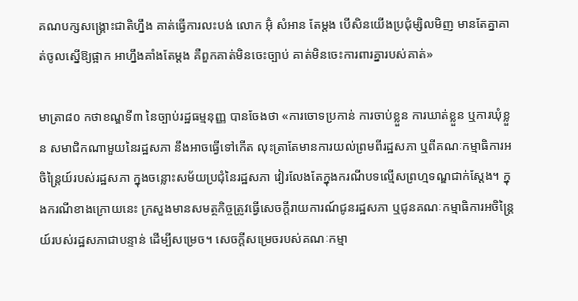គណបក្សសង្រ្គោះជាតិហ្នឹង គាត់ធ្វើការលះបង់ លោក អ៊ុំ សំអាន តែម្តង បើសិនយើងប្រជុំម្សិលមិញ មានតែគ្នាគាត់ចូលស្នើឱ្យផ្អាក អាហ្នឹងគាំងតែម្តង គឺពួកគាត់មិនចេះច្បាប់ គាត់មិនចេះការពារគ្នារបស់គាត់»

មាត្រា៨០ កថាខណ្ឌទី៣ នៃច្បាប់រដ្ឋធម្មនុញ្ញ បានចែងថា «ការចោទប្រកាន់ ការចាប់ខ្លួន ការឃាត់ខ្លួន ឬការឃុំខ្លួន សមាជិកណាមួយនៃរដ្ឋសភា នឹងអាចធ្វើទៅកើត លុះត្រាតែមានការយល់ព្រមពីរដ្ឋសភា ឬពីគណៈកម្មាធិការអចិន្ត្រៃយ៍របស់រដ្ឋសភា ក្នុងចន្លោះសម័យប្រជុំនៃរដ្ឋសភា វៀរលែងតែក្នុងករណីបទល្មើសព្រហ្មទណ្ឌជាក់ស្ដែង។ ក្នុងករណីខាងក្រោយនេះ ក្រសួងមានសមត្ថកិច្ចត្រូវធ្វើសេចក្ដីរាយការណ៍ជូនរដ្ឋសភា ឬជូនគណៈកម្មាធិការអចិន្ត្រៃយ៍របស់រដ្ឋសភាជាបន្ទាន់ ដើម្បីសម្រេច។ សេចក្ដីសម្រេចរបស់គណៈកម្មា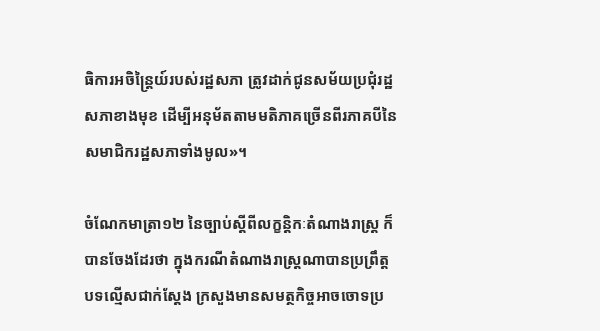ធិការអចិន្ត្រៃយ៍របស់រដ្ឋសភា ត្រូវដាក់ជូនសម័យប្រជុំរដ្ឋសភាខាងមុខ ដើម្បីអនុម័តតាមមតិភាគច្រើនពីរភាគបីនៃសមាជិករដ្ឋសភាទាំងមូល»។

ចំណែកមាត្រា១២ នៃច្បាប់ស្តីពីលក្ខន្តិកៈតំណាងរាស្រ្ត ក៏បានចែងដែរថា ក្នុងករណីតំណាងរាស្រ្តណាបានប្រព្រឹត្តបទល្មើសជាក់ស្តែង ក្រសួងមានសមត្ថកិច្ចអាចចោទប្រ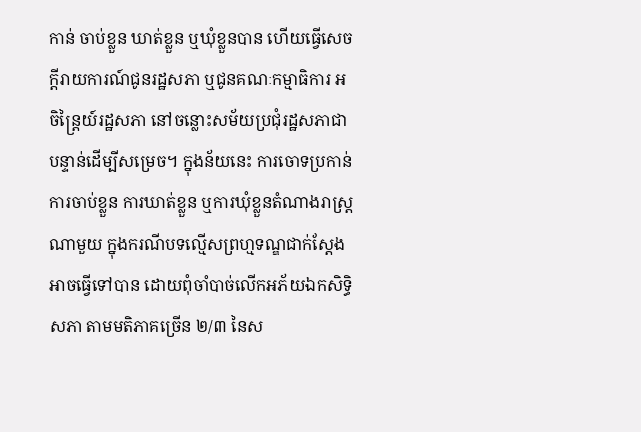កាន់ ចាប់ខ្លួន ឃាត់ខ្លួន ឬឃុំខ្លួនបាន ហើយធ្វើសេចក្តីរាយការណ៍ជូនរដ្ឋសភា ឬជូនគណៈកម្មាធិការ អចិន្រ្តៃយ៍រដ្ឋសភា នៅចន្លោះសម័យប្រជុំរដ្ឋសភាជាបន្ទាន់ដើម្បីសម្រេច។ ក្នុងន័យនេះ ការចោទប្រកាន់ ការចាប់ខ្លួន ការឃាត់ខ្លួន ឬការឃុំខ្លួនតំណាងរាស្រ្តណាមួយ ក្នុងករណីបទល្មើសព្រហ្មទណ្ឌជាក់ស្តែង អាចធ្វើទៅបាន ដោយពុំចាំបាច់លើកអភ័យឯកសិទ្ធិសភា តាមមតិភាគច្រើន ២/៣ នៃស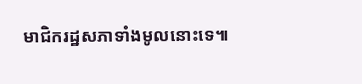មាជិករដ្ឋសភាទាំងមូលនោះទេ៕